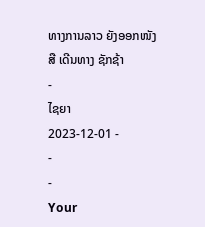ທາງການລາວ ຍັງອອກໜັງສື ເດີນທາງ ຊັກຊ້າ
-
ໄຊຍາ
2023-12-01 -
-
-
Your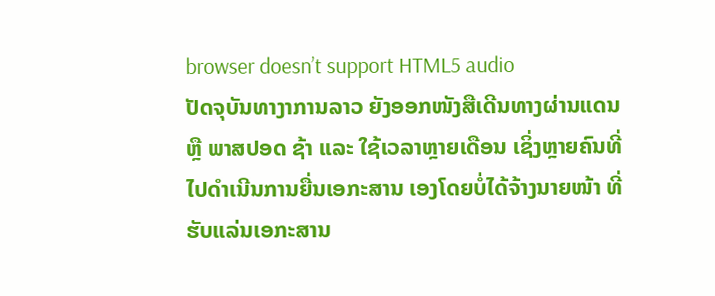browser doesn’t support HTML5 audio
ປັດຈຸບັນທາງາການລາວ ຍັງອອກໜັງສືເດີນທາງຜ່ານແດນ ຫຼື ພາສປອດ ຊ້າ ແລະ ໃຊ້ເວລາຫຼາຍເດືອນ ເຊິ່ງຫຼາຍຄົນທີ່ໄປດຳເນີນການຍື່ນເອກະສານ ເອງໂດຍບໍ່ໄດ້ຈ້າງນາຍໜ້າ ທີ່ຮັບແລ່ນເອກະສານ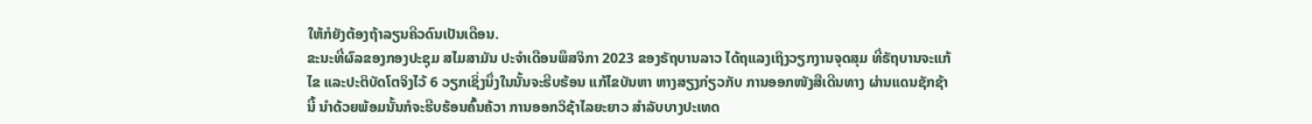ໃຫ້ກໍຍັງຕ້ອງຖ້າລຽນຄີວດົນເປັນເດືອນ.
ຂະນະທີ່ຜົລຂອງກອງປະຊຸມ ສໄມສາມັນ ປະຈໍາເດືອນພຶສຈິກາ 2023 ຂອງຣັຖບານລາວ ໄດ້ຖແລງເຖິງວຽກງານຈຸດສຸມ ທີ່ຣັຖບານຈະແກ້ໄຂ ແລະປະຕິບັດໂຕຈິງໄວ້ 6 ວຽກເຊິ່ງນຶ່ງໃນນັ້ນຈະຮີບຮ້ອນ ແກ້ໄຂບັນຫາ ຫາງສຽງກ່ຽວກັບ ການອອກໜັງສືເດີນທາງ ຜ່ານແດນຊັກຊ້ານີ້ ນຳດ້ວຍພ້ອມນັ້ນກໍຈະຮີບຮ້ອນຄົ້ນຄ້ວາ ການອອກວິຊ້າໄລຍະຍາວ ສຳລັບບາງປະເທດ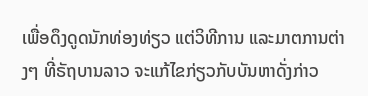ເພື່ອດຶງດູດນັກທ່ອງທ່ຽວ ແຕ່ວິທີການ ແລະມາຕການຕ່າງໆ ທີ່ຣັຖບານລາວ ຈະແກ້ໄຂກ່ຽວກັບບັນຫາດັ່ງກ່າວ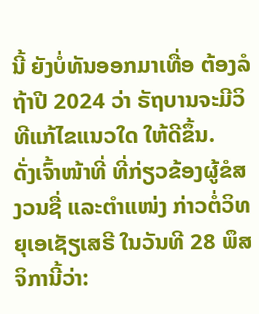ນີ້ ຍັງບໍ່ທັນອອກມາເທື່ອ ຕ້ອງລໍຖ້າປີ 2024 ວ່າ ຣັຖບານຈະມີວິທີແກ້ໄຂແນວໃດ ໃຫ້ດີຂຶ້ນ.
ດັ່ງເຈົ້າໜ້າທີ່ ທີ່ກ່ຽວຂ້ອງຜູ້ຂໍສງວນຊື່ ແລະຕຳແໜ່ງ ກ່າວຕໍ່ວິທຍຸເອເຊັຽເສຣີ ໃນວັນທີ 28 ພຶສຈິການີ້ວ່າ: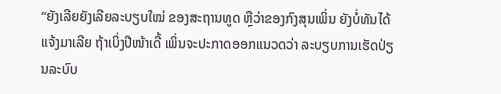“ຍັງເລີຍຍັງເລີຍລະບຽບໃໝ່ ຂອງສະຖານທູດ ຫຼືວ່າຂອງກົງສຸນເພິ່ນ ຍັງບໍ່ທັນໄດ້ແຈ້ງມາເລີຍ ຖ້າເບິ່ງປີໜ້າເດີ້ ເພິ່ນຈະປະກາດອອກແນວດວ່າ ລະບຽບການເຮັດປ່ຽນລະບົບ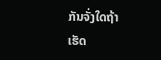ກັນຈັ່ງໃດຖ້າເຮັດ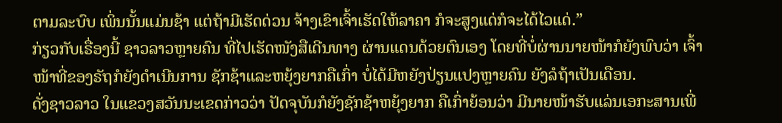ຕາມລະບົບ ເພິ່ນນັ້ນແມ່ນຊ້າ ແຕ່ຖ້າມີເຮັດດ່ວນ ຈ້າງເຂົາເຈົ້າເຮັດໃຫ້ລາຄາ ກໍຈະສູງແດ່ກໍຈະໄດ້ໄວແດ່.”
ກ່ຽວກັບເຣື່ອງນີ້ ຊາວລາວຫຼາຍຄົນ ທີ່ໄປເຮັດໜັງສືເດີນທາງ ຜ່ານແດນດ້ວຍຕົນເອງ ໂດຍທີ່ບໍ່ຜ່ານນາຍໜ້າກໍຍັງພົບວ່າ ເຈົ້າໜ້າທີ່ຂອງຣັຖກໍຍັງດຳເນີນການ ຊັກຊ້າແລະຫຍຸ້ງຍາກຄືເກົ່າ ບໍ່ໄດ້ມີຫຍັງປ່ຽນແປງຫຼາຍຄົນ ຍັງລໍຖ້າເປັນເດືອນ.
ດັ່ງຊາວລາວ ໃນແຂວງສວັນນະເຂດກ່າວວ່າ ປັດຈຸບັນກໍຍັງຊັກຊ້າຫຍຸ້ງຍາກ ຄືເກົ່າຍ້ອນວ່າ ມີນາຍໜ້າຮັບແລ່ນເອກະສານເພີ່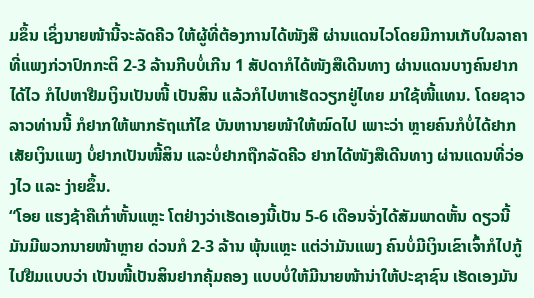ມຂຶ້ນ ເຊິ່ງນາຍໜ້ານີ້ຈະລັດຄີວ ໃຫ້ຜູ້ທີ່ຕ້ອງການໄດ້ໜັງສື ຜ່ານແດນໄວໂດຍມີການເກັບໃນລາຄາ ທີ່ແພງກ່ວາປົກກະຕິ 2-3 ລ້ານກີບບໍ່ເກີນ 1 ສັປດາກໍໄດ້ໜັງສືເດີນທາງ ຜ່ານແດນບາງຄົນຢາກໄດ້ໄວ ກໍໄປຫາຢືມເງິນເປັນໜີ້ ເປັນສິນ ແລ້ວກໍໄປຫາເຮັດວຽກຢູ່ໄທຍ ມາໃຊ້ໜີ້ແທນ. ໂດຍຊາວລາວທ່ານນີ້ ກໍຢາກໃຫ້ພາກຣັຖແກ້ໄຂ ບັນຫານາຍໜ້າໃຫ້ໝົດໄປ ເພາະວ່າ ຫຼາຍຄົນກໍບໍ່ໄດ້ຢາກເສັຍເງິນແພງ ບໍ່ຢາກເປັນໜີ້ສິນ ແລະບໍ່ຢາກຖືກລັດຄີວ ຢາກໄດ້ໜັງສືເດີນທາງ ຜ່ານແດນທີ່ວ່ອງໄວ ແລະ ງ່າຍຂຶ້ນ.
“ໂອຍ ແຮງຊ້າຄືເກົ່າຫັ້ນແຫຼະ ໂຕຢ່າງວ່າເຮັດເອງນີ້ເປັນ 5-6 ເດືອນຈັ່ງໄດ້ສັມພາດຫັ້ນ ດຽວນີ້ມັນມີພວກນາຍໜ້າຫຼາຍ ດ່ວນກໍ 2-3 ລ້ານ ພຸ້ນແຫຼະ ແຕ່ວ່າມັນແພງ ຄົນບໍ່ມີເງິນເຂົາເຈົ້າກໍໄປກູ້ໄປຢືມແບບວ່າ ເປັນໜີ້ເປັນສິນຢາກຄຸ້ມຄອງ ແບບບໍ່ໃຫ້ມີນາຍໜ້ານ່າໃຫ້ປະຊາຊົນ ເຮັດເອງມັນ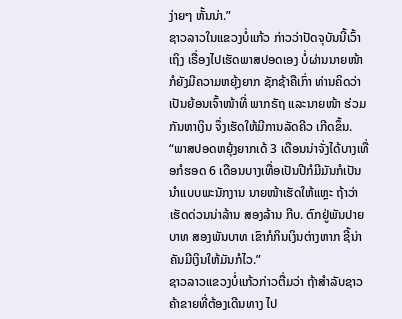ງ່າຍໆ ຫັ້ນນ່າ.”
ຊາວລາວໃນແຂວງບໍ່ແກ້ວ ກ່າວວ່າປັດຈຸບັນນີ້ເວົ້າເຖິງ ເຣື່ອງໄປເຮັດພາສປອດເອງ ບໍ່ຜ່ານນາຍໜ້າກໍຍັງມີຄວາມຫຍຸ້ງຍາກ ຊັກຊ້າຄືເກົ່າ ທ່ານຄິດວ່າເປັນຍ້ອນເຈົ້າໜ້າທີ່ ພາກຣັຖ ແລະນາຍໜ້າ ຮ່ວມກັນຫາເງິນ ຈຶ່ງເຮັດໃຫ້ມີການລັດຄີວ ເກີດຂຶ້ນ.
“ພາສປອດຫຍຸ້ງຍາກເດ້ 3 ເດືອນນ່າຈັ່ງໄດ້ບາງເທື່ອກໍຮອດ 6 ເດືອນບາງເທື່ອເປັນປີກໍມີມັນກໍເປັນນຳແບບພະນັກງານ ນາຍໜ້າເຮັດໃຫ້ແຫຼະ ຖ້າວ່າເຮັດດ່ວນນ່າລ້ານ ສອງລ້ານ ກີບ. ຕົກຢູ່ພັນປາຍບາທ ສອງພັນບາທ ເຂົາກໍກິນເງິນຕ່າງຫາກ ຊີ້ນ່າ ຄັນມີເງິນໃຫ້ມັນກໍໄວ.”
ຊາວລາວແຂວງບໍ່ແກ້ວກ່າວຕື່ມວ່າ ຖ້າສຳລັບຊາວຄ້າຂາຍທີ່ຕ້ອງເດີນທາງ ໄປ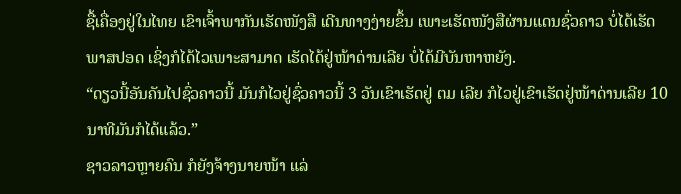ຊື້ເຄື່ອງຢູ່ໃນໄທຍ ເຂົາເຈົ້າພາກັນເຮັດໜັງສື ເດີນທາງງ່າຍຂຶ້ນ ເພາະເຮັດໜັງສືຜ່ານແດນຊົ່ວຄາວ ບໍ່ໄດ້ເຮັດພາສປອດ ເຊິ່ງກໍໄດ້ໄວເພາະສາມາດ ເຮັດໄດ້ຢູ່ໜ້າດ່ານເລີຍ ບໍ່ໄດ້ມີບັນຫາຫຍັງ.
“ດຽວນີ້ອັນຄັນໄປຊົ່ວຄາວນີ້ ມັນກໍໄວຢູ່ຊົ່ວຄາວນີ້ 3 ວັນເຂົາເຮັດຢູ່ ຕມ ເລີຍ ກໍໄວຢູ່ເຂົາເຮັດຢູ່ໜ້າດ່ານເລີຍ 10 ນາທີມັນກໍໄດ້ແລ້ວ.”
ຊາວລາວຫຼາຍຄົນ ກໍຍັງຈ້າງນາຍໜ້າ ແລ່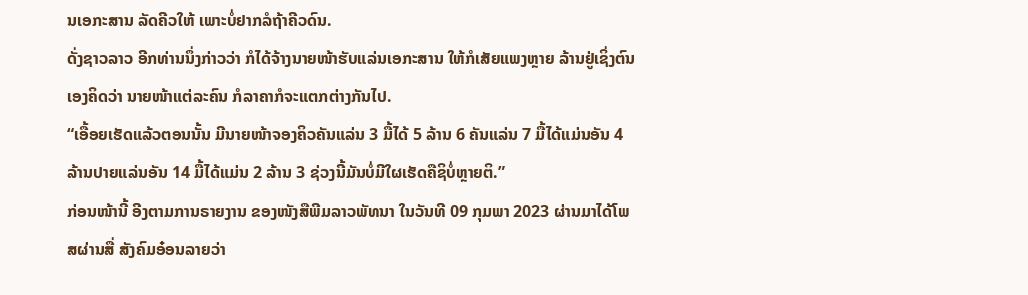ນເອກະສານ ລັດຄີວໃຫ້ ເພາະບໍ່ຢາກລໍຖ້າຄີວດົນ.
ດັ່ງຊາວລາວ ອີກທ່ານນຶ່ງກ່າວວ່າ ກໍໄດ້ຈ້າງນາຍໜ້າຮັບແລ່ນເອກະສານ ໃຫ້ກໍເສັຍແພງຫຼາຍ ລ້ານຢູ່ເຊິ່ງຕົນເອງຄິດວ່າ ນາຍໜ້າແຕ່ລະຄົນ ກໍລາຄາກໍຈະແຕກຕ່າງກັນໄປ.
“ເອື້ອຍເຮັດແລ້ວຕອນນັ້ນ ມີນາຍໜ້າຈອງຄິວຄັນແລ່ນ 3 ມື້ໄດ້ 5 ລ້ານ 6 ຄັນແລ່ນ 7 ມື້ໄດ້ແມ່ນອັນ 4 ລ້ານປາຍແລ່ນອັນ 14 ມື້ໄດ້ແມ່ນ 2 ລ້ານ 3 ຊ່ວງນີ້ມັນບໍ່ມີໃຜເຮັດຄືຊິບໍ່ຫຼາຍຕິ.”
ກ່ອນໜ້ານີ້ ອີງຕາມການຣາຍງານ ຂອງໜັງສືພີມລາວພັທນາ ໃນວັນທີ 09 ກຸມພາ 2023 ຜ່ານມາໄດ້ໂພສຜ່ານສື່ ສັງຄົມອ໋ອນລາຍວ່າ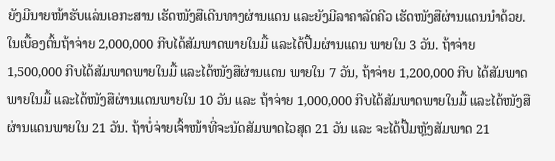ຍັງມີນາຍໜ້າຮັບແລ່ນເອກະສານ ເຮັດໜັງສືເດີນທາງຜ່ານແດນ ແລະຍັງມີລາຄາລັດຄີວ ເຮັດໜັງສືຜ່ານແດນນຳດ້ວຍ.
ໃນເບື້ອງຕົ້ນຖ້າຈ່າຍ 2,000,000 ກີບໄດ້ສັມພາດພາຍໃນມື້ ແລະໄດ້ປື້ມຜ່ານແດນ ພາຍໃນ 3 ວັນ. ຖ້າຈ່າຍ 1,500,000 ກີບໄດ້ສັມພາດພາຍໃນມື້ ແລະໄດ້ໜັງສືຜ່ານແດນ ພາຍໃນ 7 ວັນ, ຖ້າຈ່າຍ 1,200,000 ກີບ ໄດ້ສັມພາດພາຍໃນມື້ ແລະໄດ້ໜັງສືຜ່ານແດນພາຍໃນ 10 ວັນ ແລະ ຖ້າຈ່າຍ 1,000,000 ກີບໄດ້ສັມພາດພາຍໃນມື້ ແລະໄດ້ໜັງສືຜ່ານແດນພາຍໃນ 21 ວັນ. ຖ້າບໍ່ຈ່າຍເຈົ້າໜ້າທີ່ຈະນັດສັມພາດໄວສຸດ 21 ວັນ ແລະ ຈະໄດ້ປື້ມຫຼັງສັມພາດ 21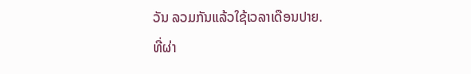ວັນ ລວມກັນແລ້ວໃຊ້ເວລາເດືອນປາຍ.
ທີ່ຜ່າ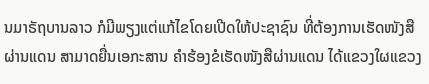ນມາຣັຖບານລາວ ກໍມີພຽງແຕ່ແກ້ໄຂໂດຍເປີດໃຫ້ປະຊາຊົນ ທີ່ຕ້ອງການເຮັດໜັງສືຜ່ານແດນ ສາມາດຍື່ນເອກະສານ ຄຳຮ້ອງຂໍເຮັດໜັງສືຜ່ານແດນ ໄດ້ແຂວງໃຜແຂວງ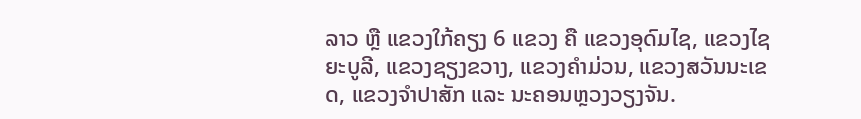ລາວ ຫຼື ແຂວງໃກ້ຄຽງ 6 ແຂວງ ຄື ແຂວງອຸດົມໄຊ, ແຂວງໄຊຍະບູລີ, ແຂວງຊຽງຂວາງ, ແຂວງຄຳມ່ວນ, ແຂວງສວັນນະເຂດ, ແຂວງຈຳປາສັກ ແລະ ນະຄອນຫຼວງວຽງຈັນ.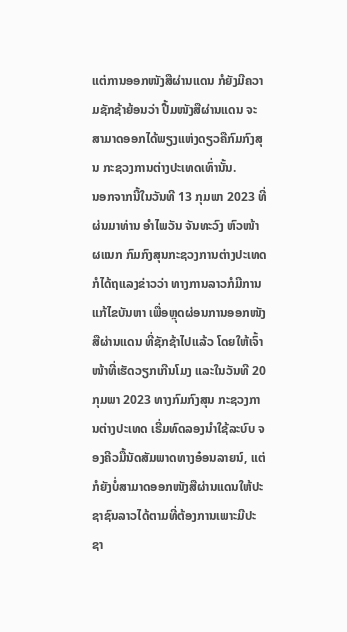ແຕ່ການອອກໜັງສືຜ່ານແດນ ກໍຍັງມີຄວາມຊັກຊ້າຍ້ອນວ່າ ປື້ມໜັງສືຜ່ານແດນ ຈະສາມາດອອກໄດ້ພຽງແຫ່ງດຽວຄືກົມກົງສຸນ ກະຊວງການຕ່າງປະເທດເທົ່ານັ້ນ.
ນອກຈາກນີ້ໃນວັນທີ 13 ກຸມພາ 2023 ທີ່ຜ່ນມາທ່ານ ອຳໄພວັນ ຈັນທະວົງ ຫົວໜ້າ ຜແນກ ກົມກົງສຸນກະຊວງການຕ່າງປະເທດ ກໍໄດ້ຖແລງຂ່າວວ່າ ທາງການລາວກໍມີການແກ້ໄຂບັນຫາ ເພື່ອຫຼຸດຜ່ອນການອອກໜັງສືຜ່ານແດນ ທີ່ຊັກຊ້າໄປແລ້ວ ໂດຍໃຫ້ເຈົ້າໜ້າທີ່ເຮັດວຽກເກີນໂມງ ແລະໃນວັນທີ 20 ກຸມພາ 2023 ທາງກົມກົງສຸນ ກະຊວງການຕ່າງປະເທດ ເຣີ່ມທົດລອງນຳໃຊ້ລະບົບ ຈອງຄີວມື້ນັດສັມພາດທາງອ໋ອນລາຍນ໌, ແຕ່ກໍຍັງບໍ່ສາມາດອອກໜັງສືຜ່ານແດນໃຫ້ປະຊາຊົນລາວໄດ້ຕາມທີ່ຕ້ອງການເພາະມີປະຊາ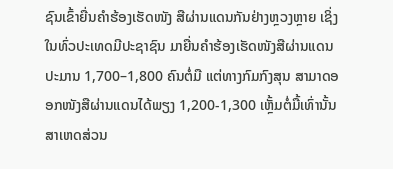ຊົນເຂົ້າຍື່ນຄຳຮ້ອງເຮັດໜັງ ສືຜ່ານແດນກັນຢ່າງຫຼວງຫຼາຍ ເຊິ່ງໃນທົ່ວປະເທດມີປະຊາຊົນ ມາຍື່ນຄຳຮ້ອງເຮັດໜັງສືຜ່ານແດນ ປະມານ 1,700–1,800 ຄົນຕໍ່ມື ແຕ່ທາງກົມກົງສຸນ ສາມາດອອກໜັງສືຜ່ານແດນໄດ້ພຽງ 1,200-1,300 ເຫຼັ້ມຕໍ່ມື້ເທົ່ານັ້ນ ສາເຫດສ່ວນ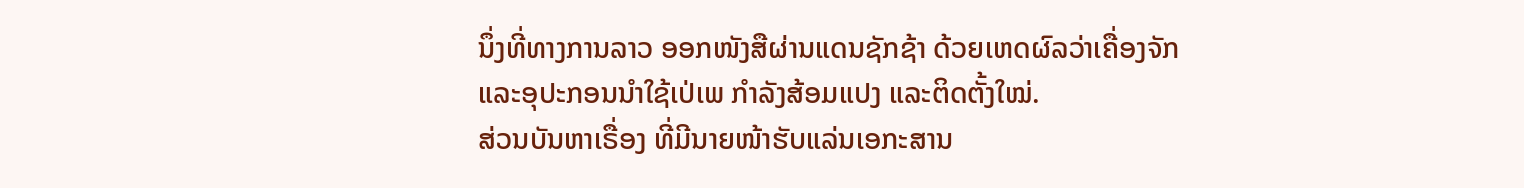ນຶ່ງທີ່ທາງການລາວ ອອກໜັງສືຜ່ານແດນຊັກຊ້າ ດ້ວຍເຫດຜົລວ່າເຄື່ອງຈັກ ແລະອຸປະກອນນຳໃຊ້ເປ່ເພ ກຳລັງສ້ອມແປງ ແລະຕິດຕັ້ງໃໝ່.
ສ່ວນບັນຫາເຣື່ອງ ທີ່ມີນາຍໜ້າຮັບແລ່ນເອກະສານ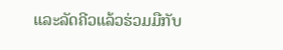ແລະລັດຄີວແລ້ວຮ່ວມມືກັບ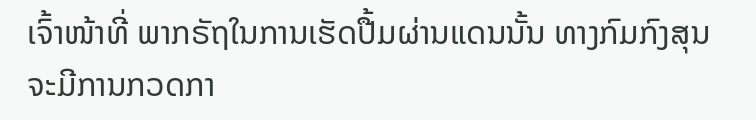ເຈົ້າໜ້າທີ່ ພາກຣັຖໃນການເຮັດປື້ມຜ່ານແດນນັ້ນ ທາງກົມກົງສຸນ ຈະມີການກວດກາ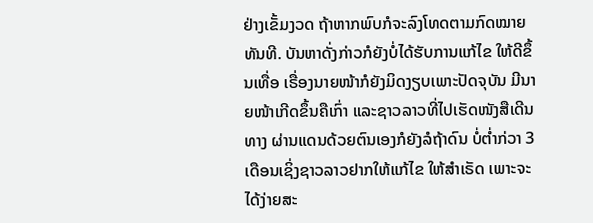ຢ່າງເຂັ້ມງວດ ຖ້າຫາກພົບກໍຈະລົງໂທດຕາມກົດໝາຍທັນທີ. ບັນຫາດັ່ງກ່າວກໍຍັງບໍ່ໄດ້ຮັບການແກ້ໄຂ ໃຫ້ດີຂຶ້ນເທື່ອ ເຣື່ອງນາຍໜ້າກໍຍັງມິດງຽບເພາະປັດຈຸບັນ ມີນາຍໜ້າເກີດຂຶ້ນຄືເກົ່າ ແລະຊາວລາວທີ່ໄປເຮັດໜັງສືເດີນທາງ ຜ່ານແດນດ້ວຍຕົນເອງກໍຍັງລໍຖ້າດົນ ບໍ່ຕໍ່າກ່ວາ 3 ເດືອນເຊິ່ງຊາວລາວຢາກໃຫ້ແກ້ໄຂ ໃຫ້ສຳເຣັດ ເພາະຈະໄດ້ງ່າຍສະ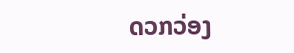ດວກວ່ອງ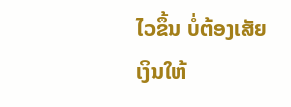ໄວຂຶ້ນ ບໍ່ຕ້ອງເສັຍເງິນໃຫ້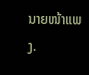ນາຍໜ້າແພງ.